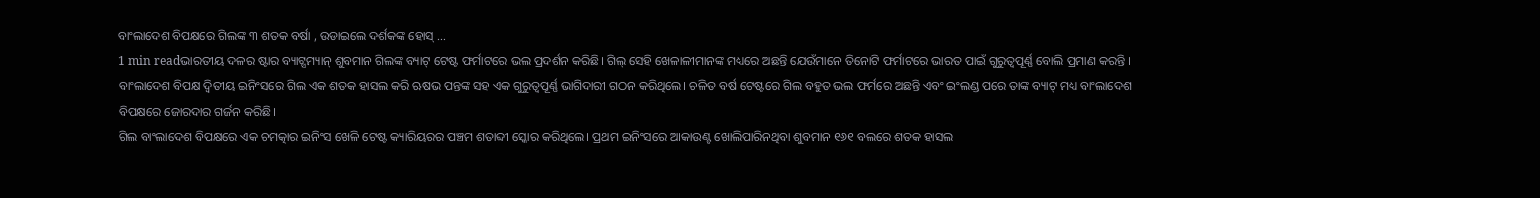ବାଂଲାଦେଶ ବିପକ୍ଷରେ ଗିଲଙ୍କ ୩ ଶତକ ବର୍ଷା , ଉଡାଇଲେ ଦର୍ଶକଙ୍କ ହୋସ୍ …
1 min readଭାରତୀୟ ଦଳର ଷ୍ଟାର ବ୍ୟାଟ୍ସମ୍ୟାନ୍ ଶୁବମାନ ଗିଲଙ୍କ ବ୍ୟାଟ୍ ଟେଷ୍ଟ ଫର୍ମାଟରେ ଭଲ ପ୍ରଦର୍ଶନ କରିଛି। ଗିଲ୍ ସେହି ଖେଳାଳୀମାନଙ୍କ ମଧ୍ୟରେ ଅଛନ୍ତି ଯେଉଁମାନେ ତିନୋଟି ଫର୍ମାଟରେ ଭାରତ ପାଇଁ ଗୁରୁତ୍ୱପୂର୍ଣ୍ଣ ବୋଲି ପ୍ରମାଣ କରନ୍ତି । ବାଂଲାଦେଶ ବିପକ୍ଷ ଦ୍ୱିତୀୟ ଇନିଂସରେ ଗିଲ ଏକ ଶତକ ହାସଲ କରି ଋଷଭ ପନ୍ତଙ୍କ ସହ ଏକ ଗୁରୁତ୍ୱପୂର୍ଣ୍ଣ ଭାଗିଦାରୀ ଗଠନ କରିଥିଲେ। ଚଳିତ ବର୍ଷ ଟେଷ୍ଟରେ ଗିଲ ବହୁତ ଭଲ ଫର୍ମରେ ଅଛନ୍ତି ଏବଂ ଇଂଲଣ୍ଡ ପରେ ତାଙ୍କ ବ୍ୟାଟ୍ ମଧ୍ୟ ବାଂଲାଦେଶ ବିପକ୍ଷରେ ଜୋରଦାର ଗର୍ଜନ କରିଛି।
ଗିଲ ବାଂଲାଦେଶ ବିପକ୍ଷରେ ଏକ ଚମତ୍କାର ଇନିଂସ ଖେଳି ଟେଷ୍ଟ କ୍ୟାରିୟରର ପଞ୍ଚମ ଶତାବ୍ଦୀ ସ୍କୋର କରିଥିଲେ। ପ୍ରଥମ ଇନିଂସରେ ଆକାଉଣ୍ଟ ଖୋଲିପାରିନଥିବା ଶୁବମାନ ୧୬୧ ବଲରେ ଶତକ ହାସଲ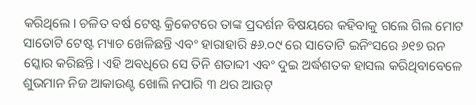କରିଥିଲେ। ଚଳିତ ବର୍ଷ ଟେଷ୍ଟ କ୍ରିକେଟରେ ତାଙ୍କ ପ୍ରଦର୍ଶନ ବିଷୟରେ କହିବାକୁ ଗଲେ ଗିଲ ମୋଟ ସାତୋଟି ଟେଷ୍ଟ ମ୍ୟାଚ ଖେଳିଛନ୍ତି ଏବଂ ହାରାହାରି ୫୬.୦୯ ରେ ସାତୋଟି ଇନିଂସରେ ୬୧୭ ରନ ସ୍କୋର କରିଛନ୍ତି। ଏହି ଅବଧିରେ ସେ ତିନି ଶତାବ୍ଦୀ ଏବଂ ଦୁଇ ଅର୍ଦ୍ଧଶତକ ହାସଲ କରିଥିବାବେଳେ ଶୁଭମାନ ନିଜ ଆକାଉଣ୍ଟ ଖୋଲି ନପାରି ୩ ଥର ଆଉଟ୍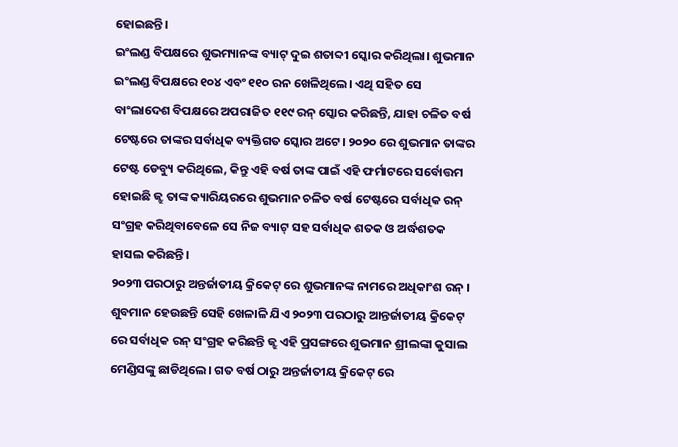ହୋଇଛନ୍ତି।
ଇଂଲଣ୍ଡ ବିପକ୍ଷରେ ଶୁଭମ୍ୟାନଙ୍କ ବ୍ୟାଟ୍ ଦୁଇ ଶତାବ୍ଦୀ ସ୍କୋର କରିଥିଲା। ଶୁଭମାନ ଇଂଲଣ୍ଡ ବିପକ୍ଷରେ ୧୦୪ ଏବଂ ୧୧୦ ରନ ଖେଳିଥିଲେ। ଏଥି ସହିତ ସେ ବାଂଲାଦେଶ ବିପକ୍ଷରେ ଅପରାଜିତ ୧୧୯ ରନ୍ ସ୍କୋର କରିଛନ୍ତି, ଯାହା ଚଳିତ ବର୍ଷ ଟେଷ୍ଟରେ ତାଙ୍କର ସର୍ବାଧିକ ବ୍ୟକ୍ତିଗତ ସ୍କୋର ଅଟେ। ୨୦୨୦ ରେ ଶୁଭମାନ ତାଙ୍କର ଟେଷ୍ଟ ଡେବ୍ୟୁ କରିଥିଲେ, କିନ୍ତୁ ଏହି ବର୍ଷ ତାଙ୍କ ପାଇଁ ଏହି ଫର୍ମାଟରେ ସର୍ବୋତ୍ତମ ହୋଇଛି ଜ୍ଝ ତାଙ୍କ କ୍ୟାରିୟରରେ ଶୁଭମାନ ଚଳିତ ବର୍ଷ ଟେଷ୍ଟରେ ସର୍ବାଧିକ ରନ୍ ସଂଗ୍ରହ କରିଥିବାବେଳେ ସେ ନିଜ ବ୍ୟାଟ୍ ସହ ସର୍ବାଧିକ ଶତକ ଓ ଅର୍ଦ୍ଧଶତକ ହାସଲ କରିଛନ୍ତି।
୨୦୨୩ ପରଠାରୁ ଅନ୍ତର୍ଜାତୀୟ କ୍ରିକେଟ୍ ରେ ଶୁଭମାନଙ୍କ ନାମରେ ଅଧିକାଂଶ ରନ୍ ।
ଶୁବମାନ ହେଉଛନ୍ତି ସେହି ଖେଳାଳି ଯିଏ ୨୦୨୩ ପରଠାରୁ ଆନ୍ତର୍ଜାତୀୟ କ୍ରିକେଟ୍ ରେ ସର୍ବାଧିକ ରନ୍ ସଂଗ୍ରହ କରିଛନ୍ତି ଜ୍ଝ ଏହି ପ୍ରସଙ୍ଗରେ ଶୁଭମାନ ଶ୍ରୀଲଙ୍କା କୁସାଲ ମେଣ୍ଡିସଙ୍କୁ ଛାଡିଥିଲେ। ଗତ ବର୍ଷ ଠାରୁ ଅନ୍ତର୍ଜାତୀୟ କ୍ରିକେଟ୍ ରେ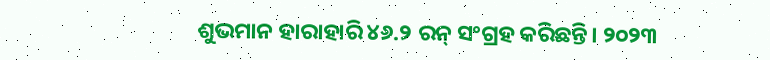ଶୁଭମାନ ହାରାହାରି ୪୬.୨ ରନ୍ ସଂଗ୍ରହ କରିଛନ୍ତି। ୨୦୨୩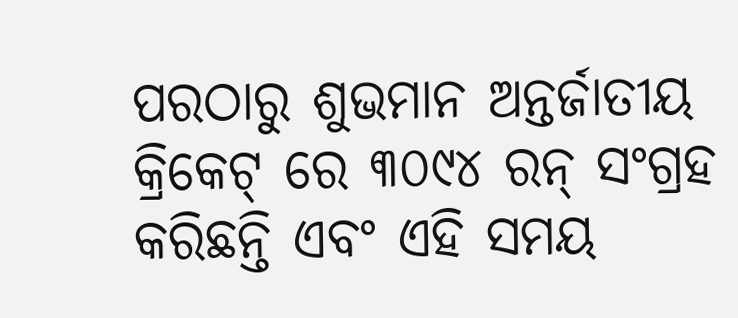ପରଠାରୁ ଶୁଭମାନ ଅନ୍ତର୍ଜାତୀୟ କ୍ରିକେଟ୍ ରେ ୩୦୯୪ ରନ୍ ସଂଗ୍ରହ କରିଛନ୍ତି ଏବଂ ଏହି ସମୟ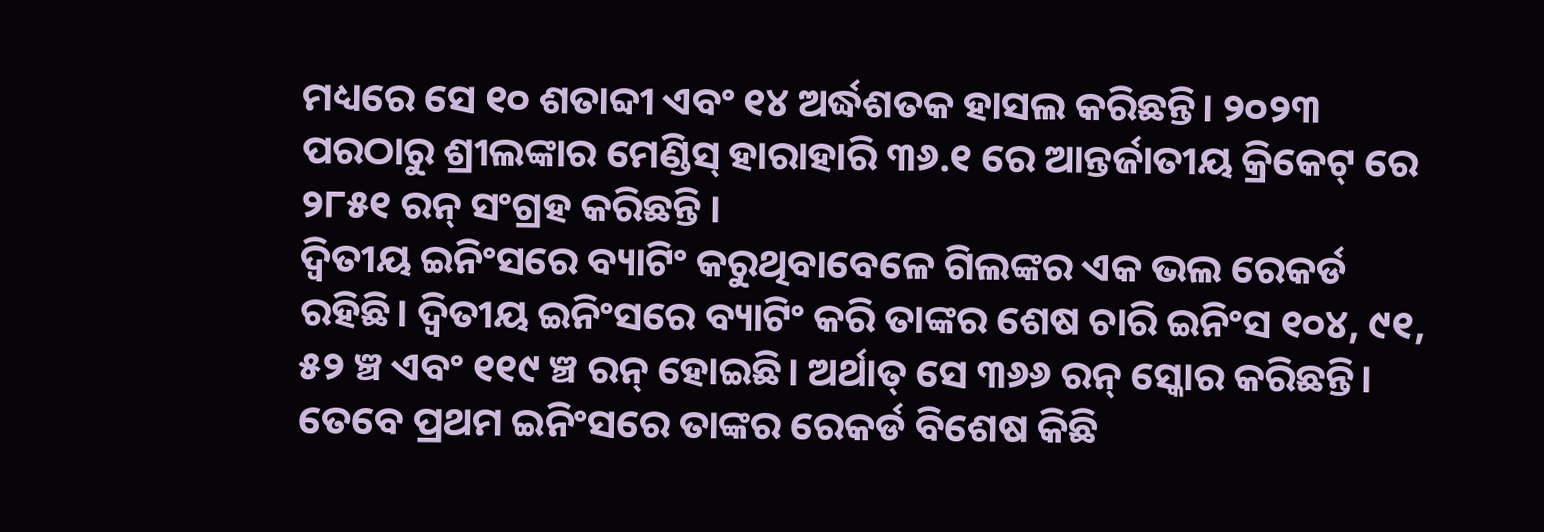ମଧ୍ୟରେ ସେ ୧୦ ଶତାବ୍ଦୀ ଏବଂ ୧୪ ଅର୍ଦ୍ଧଶତକ ହାସଲ କରିଛନ୍ତି। ୨୦୨୩ ପରଠାରୁ ଶ୍ରୀଲଙ୍କାର ମେଣ୍ଡିସ୍ ହାରାହାରି ୩୬.୧ ରେ ଆନ୍ତର୍ଜାତୀୟ କ୍ରିକେଟ୍ ରେ ୨୮୫୧ ରନ୍ ସଂଗ୍ରହ କରିଛନ୍ତି ।
ଦ୍ୱିତୀୟ ଇନିଂସରେ ବ୍ୟାଟିଂ କରୁଥିବାବେଳେ ଗିଲଙ୍କର ଏକ ଭଲ ରେକର୍ଡ ରହିଛି। ଦ୍ୱିତୀୟ ଇନିଂସରେ ବ୍ୟାଟିଂ କରି ତାଙ୍କର ଶେଷ ଚାରି ଇନିଂସ ୧୦୪, ୯୧, ୫୨ ଞ୍ଚ ଏବଂ ୧୧୯ ଞ୍ଚ ରନ୍ ହୋଇଛି। ଅର୍ଥାତ୍ ସେ ୩୬୬ ରନ୍ ସ୍କୋର କରିଛନ୍ତି। ତେବେ ପ୍ରଥମ ଇନିଂସରେ ତାଙ୍କର ରେକର୍ଡ ବିଶେଷ କିଛି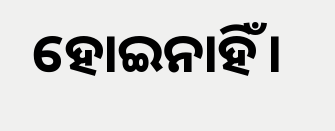ହୋଇନାହିଁ।